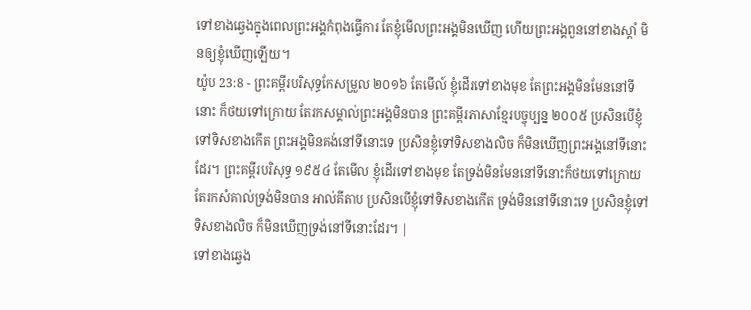ទៅខាងឆ្វេងក្នុងពេលព្រះអង្គកំពុងធ្វើការ តែខ្ញុំមើលព្រះអង្គមិនឃើញ ហើយព្រះអង្គពួននៅខាងស្តាំ មិនឲ្យខ្ញុំឃើញឡើយ។
យ៉ូប 23:8 - ព្រះគម្ពីរបរិសុទ្ធកែសម្រួល ២០១៦ តែមើល៍ ខ្ញុំដើរទៅខាងមុខ តែព្រះអង្គមិនមែននៅទីនោះ ក៏ថយទៅក្រោយ តែរកសម្គាល់ព្រះអង្គមិនបាន ព្រះគម្ពីរភាសាខ្មែរបច្ចុប្បន្ន ២០០៥ ប្រសិនបើខ្ញុំទៅទិសខាងកើត ព្រះអង្គមិនគង់នៅទីនោះទេ ប្រសិនខ្ញុំទៅទិសខាងលិច ក៏មិនឃើញព្រះអង្គនៅទីនោះដែរ។ ព្រះគម្ពីរបរិសុទ្ធ ១៩៥៤ តែមើល ខ្ញុំដើរទៅខាងមុខ តែទ្រង់មិនមែននៅទីនោះក៏ថយទៅក្រោយ តែរកសំគាល់ទ្រង់មិនបាន អាល់គីតាប ប្រសិនបើខ្ញុំទៅទិសខាងកើត ទ្រង់មិននៅទីនោះទេ ប្រសិនខ្ញុំទៅទិសខាងលិច ក៏មិនឃើញទ្រង់នៅទីនោះដែរ។ |
ទៅខាងឆ្វេង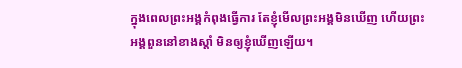ក្នុងពេលព្រះអង្គកំពុងធ្វើការ តែខ្ញុំមើលព្រះអង្គមិនឃើញ ហើយព្រះអង្គពួននៅខាងស្តាំ មិនឲ្យខ្ញុំឃើញឡើយ។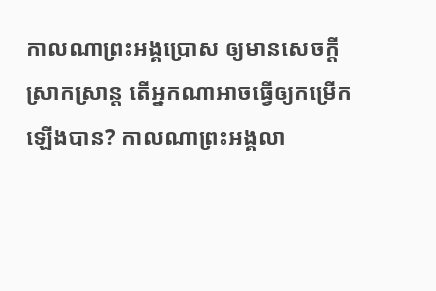កាលណាព្រះអង្គប្រោស ឲ្យមានសេចក្ដីស្រាកស្រាន្ត តើអ្នកណាអាចធ្វើឲ្យកម្រើកឡើងបាន? កាលណាព្រះអង្គលា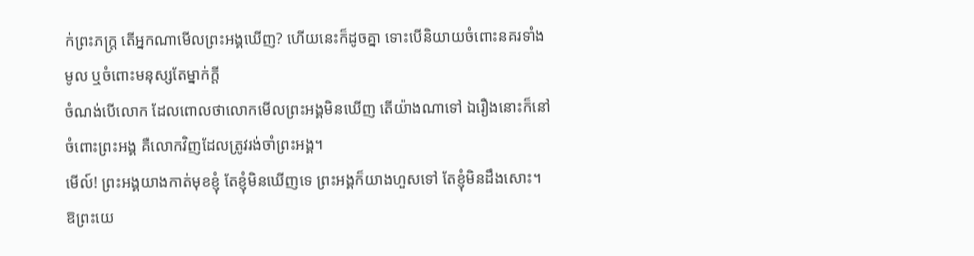ក់ព្រះភក្ត្រ តើអ្នកណាមើលព្រះអង្គឃើញ? ហើយនេះក៏ដូចគ្នា ទោះបើនិយាយចំពោះនគរទាំងមូល ឬចំពោះមនុស្សតែម្នាក់ក្តី
ចំណង់បើលោក ដែលពោលថាលោកមើលព្រះអង្គមិនឃើញ តើយ៉ាងណាទៅ ឯរឿងនោះក៏នៅចំពោះព្រះអង្គ គឺលោកវិញដែលត្រូវរង់ចាំព្រះអង្គ។
មើល៍! ព្រះអង្គយាងកាត់មុខខ្ញុំ តែខ្ញុំមិនឃើញទេ ព្រះអង្គក៏យាងហួសទៅ តែខ្ញុំមិនដឹងសោះ។
ឱព្រះយេ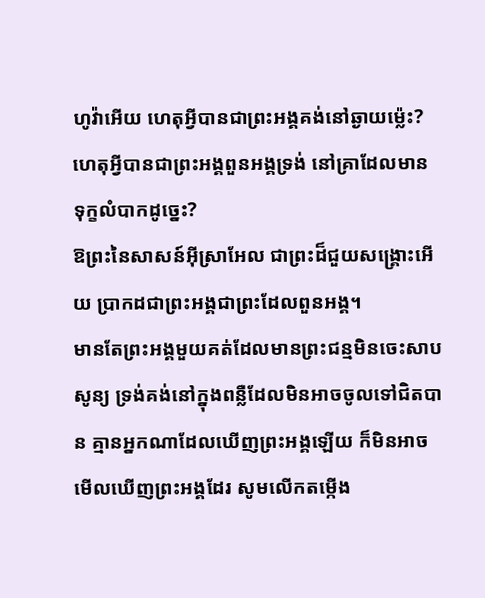ហូវ៉ាអើយ ហេតុអ្វីបានជាព្រះអង្គគង់នៅឆ្ងាយម៉្លេះ? ហេតុអ្វីបានជាព្រះអង្គពួនអង្គទ្រង់ នៅគ្រាដែលមាន ទុក្ខលំបាកដូច្នេះ?
ឱព្រះនៃសាសន៍អ៊ីស្រាអែល ជាព្រះដ៏ជួយសង្គ្រោះអើយ ប្រាកដជាព្រះអង្គជាព្រះដែលពួនអង្គ។
មានតែព្រះអង្គមួយគត់ដែលមានព្រះជន្មមិនចេះសាបសូន្យ ទ្រង់គង់នៅក្នុងពន្លឺដែលមិនអាចចូលទៅជិតបាន គ្មានអ្នកណាដែលឃើញព្រះអង្គឡើយ ក៏មិនអាចមើលឃើញព្រះអង្គដែរ សូមលើកតម្កើង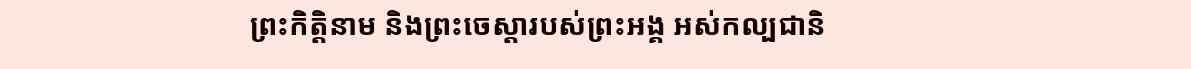ព្រះកិត្តិនាម និងព្រះចេស្តារបស់ព្រះអង្គ អស់កល្បជានិ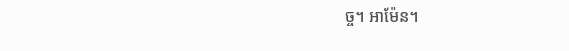ច្ច។ អាម៉ែន។